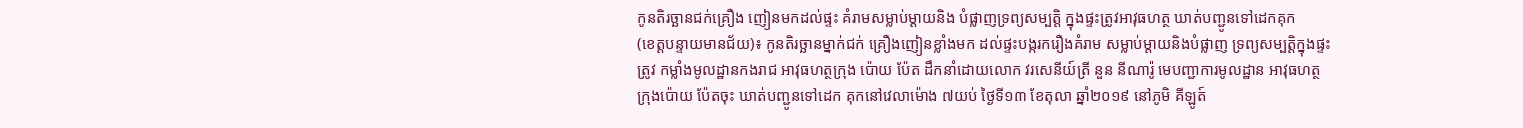កូនតិរច្ឆានជក់គ្រឿង ញៀនមកដល់ផ្ទះ គំរាមសម្លាប់ម្តាយនិង បំផ្លាញទ្រព្យសម្បត្តិ ក្នុងផ្ទះត្រូវអាវុធហត្ថ ឃាត់បញ្ជូនទៅដេកគុក
(ខេត្តបន្ទាយមានជ័យ)៖ កូនតិរច្ឆានម្នាក់ជក់ គ្រឿងញៀនខ្លាំងមក ដល់ផ្ទះបង្ករករឿងគំរាម សម្លាប់ម្តាយនិងបំផ្លាញ ទ្រព្យសម្បត្តិក្នុងផ្ទះត្រូវ កម្លាំងមូលដ្ឋានកងរាជ អាវុធហត្ថក្រុង ប៉ោយ ប៉ែត ដឹកនាំដោយលោក វរសេនីយ៍ត្រី នួន នីណារ៉ូ មេបញ្ជាការមូលដ្ឋាន អាវុធហត្ថក្រុងប៉ោយ ប៉ែតចុះ ឃាត់បញ្ជូនទៅដេក គុកនៅវេលាម៉ោង ៧យប់ ថ្ងៃទី១៣ ខែតុលា ឆ្នាំ២០១៩ នៅភូមិ គីឡូត៍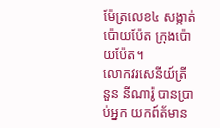ម៉ែត្រលេខ៤ សង្កាត់ប៉ោយប៉ែត ក្រុងប៉ោយប៉ែត។
លោកវរសេនីយ៍ត្រី នួន នីណារ៉ូ បានប្រាប់អ្នក យកព៍ត័មាន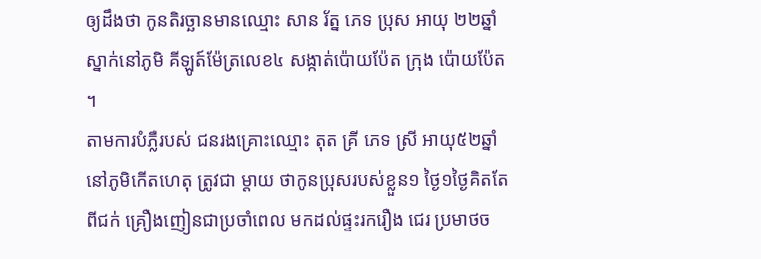ឲ្យដឹងថា កូនតិរច្ឆានមានឈ្មោះ សាន រ័ត្ន ភេទ ប្រុស អាយុ ២២ឆ្នាំ ស្នាក់នៅភូមិ គីឡូត៍ម៉ែត្រលេខ៤ សង្កាត់ប៉ោយប៉ែត ក្រុង ប៉ោយប៉ែត ។
តាមការបំភ្លឺរបស់ ជនរងគ្រោះឈ្មោះ តុត គ្រី ភេទ ស្រី អាយុ៥២ឆ្នាំ នៅភូមិកើតហេតុ ត្រូវជា ម្តាយ ថាកូនប្រុសរបស់ខ្លួន១ ថ្ងៃ១ថ្ងៃគិតតែពីជក់ គ្រឿងញៀនជាប្រចាំពេល មកដល់ផ្ទះរករឿង ជេរ ប្រមាថច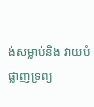ង់សម្លាប់និង វាយបំផ្លាញទ្រព្យ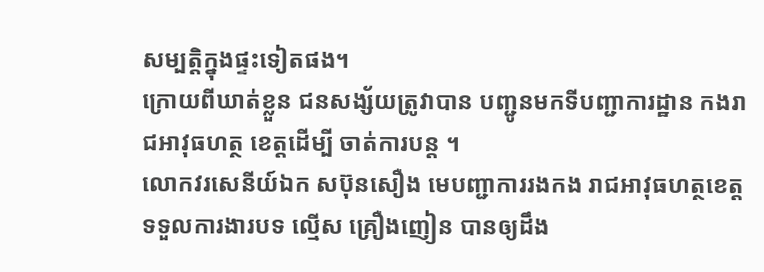សម្បត្តិក្នុងផ្ទះទៀតផង។
ក្រោយពីឃាត់ខ្លួន ជនសង្ស័យត្រូវាបាន បញ្ជូនមកទីបញ្ជាការដ្ឋាន កងរាជអាវុធហត្ថ ខេត្តដើម្បី ចាត់ការបន្ត ។
លោកវរសេនីយ៍ឯក សប៊ុនសឿង មេបញ្ជាការរងកង រាជអាវុធហត្ថខេត្ត ទទួលការងារបទ ល្មើស គ្រឿងញៀន បានឲ្យដឹង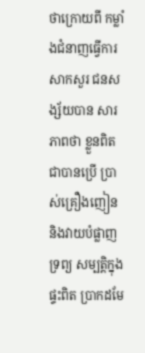ថាក្រោយពី កម្លាំងជំនាញធ្វើការ សាកសួរ ជនសង្ស័យបាន សារភាពថា ខ្លួនពិតជាបានប្រើ ប្រាស់គ្រឿងញៀន និងវាយបំផ្លាញទ្រព្យ សម្បត្តិក្នុងផ្ទះពិត ប្រាកដមែ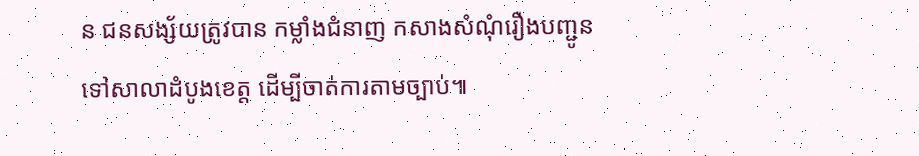ន ជនសង្ស័យត្រូវបាន កម្លាំងជំនាញ កសាងសំណុំរឿងបញ្ជូន ទៅសាលាដំបូងខេត្ត ដើម្បីចាត់ការតាមច្បាប់៕